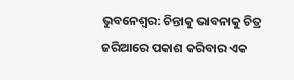ଭୁବନେଶ୍ବର: ଚିନ୍ତାକୁ ଭାବନାକୁ ଚିତ୍ର ଜରିଆରେ ପକାଶ କରିବାର ଏକ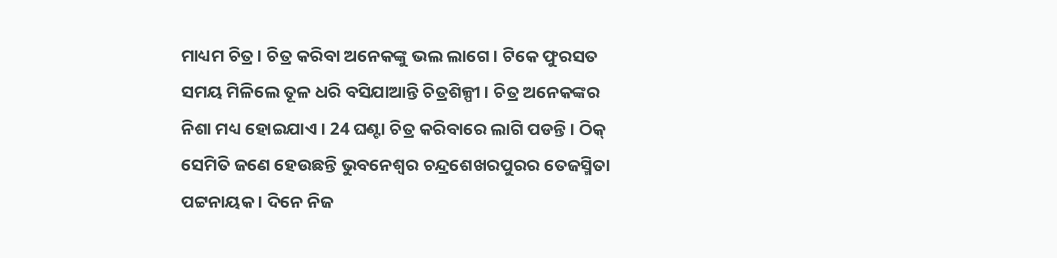ମାଧ୍ୟମ ଚିତ୍ର । ଚିତ୍ର କରିବା ଅନେକଙ୍କୁ ଭଲ ଲାଗେ । ଟିକେ ଫୁରସତ ସମୟ ମିଳିଲେ ତୂଳ ଧରି ବସିଯାଆନ୍ତି ଚିତ୍ରଶିଳ୍ପୀ । ଚିତ୍ର ଅନେକଙ୍କର ନିଶା ମଧ୍ୟ ହୋଇଯାଏ । 24 ଘଣ୍ଟା ଚିତ୍ର କରିବାରେ ଲାଗି ପଡନ୍ତି । ଠିକ୍ ସେମିତି ଜଣେ ହେଉଛନ୍ତି ଭୁବନେଶ୍ବର ଚନ୍ଦ୍ରଶେଖରପୁରର ତେଜସ୍ମିତା ପଟ୍ଟନାୟକ । ଦିନେ ନିଜ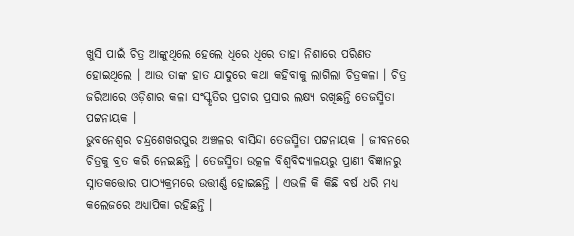ଖୁସି ପାଇଁ ଚିତ୍ର ଆଙ୍କୁଥିଲେ ହେଲେ ଧିରେ ଧିରେ ତାହା ନିଶାରେ ପରିଣତ ହୋଇଥିଲେ । ଆଉ ତାଙ୍କ ହାତ ଯାଦୁରେ କଥା କହିବାକୁ ଲାଗିଲା ଚିତ୍ରକଳା । ଚିତ୍ର ଜରିଆରେ ଓଡ଼ିଶାର କଳା ସଂସ୍କୃତିର ପ୍ରଚାର ପ୍ରସାର ଲକ୍ଷ୍ୟ ରଖିଛନ୍ତି ତେଜସ୍ମିତା ପଟ୍ଟନାୟକ ।
ଭୁବନେଶ୍ଵର ଚନ୍ଦ୍ରଶେଖରପୁର ଅଞ୍ଚଳର ବାସିନ୍ଦା ତେଜସ୍ମିତା ପଟ୍ଟନାୟକ । ଜୀବନରେ ଚିତ୍ରକୁ ବ୍ରତ କରି ନେଇଛନ୍ତି । ତେଜସ୍ମିତା ଉତ୍କଳ ବିଶ୍ଵବିଦ୍ୟାଳୟରୁ ପ୍ରାଣୀ ବିଜ୍ଞାନରୁ ସ୍ନାତକତ୍ତୋର ପାଠ୍ୟକ୍ରମରେ ଉତ୍ତୀର୍ଣ୍ଣ ହୋଇଛନ୍ତି । ଏଭଳି କି କିଛି ବର୍ଷ ଧରି ମଧ୍ୟ କଲେଜରେ ଅଧ୍ୟାପିକା ରହିଛନ୍ତି ।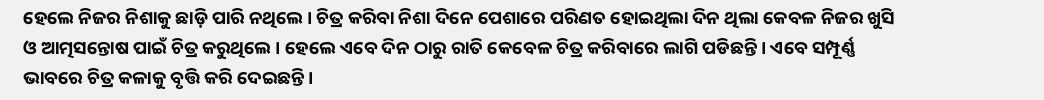ହେଲେ ନିଜର ନିଶାକୁ ଛାଡ଼ି ପାରି ନଥିଲେ । ଚିତ୍ର କରିବା ନିଶା ଦିନେ ପେଶାରେ ପରିଣତ ହୋଇଥିଲା ଦିନ ଥିଲା କେବଳ ନିଜର ଖୁସି ଓ ଆତ୍ମସନ୍ତୋଷ ପାଇଁ ଚିତ୍ର କରୁଥିଲେ । ହେଲେ ଏବେ ଦିନ ଠାରୁ ରାତି କେବେଳ ଚିତ୍ର କରିବାରେ ଲାଗି ପଡିଛନ୍ତି । ଏବେ ସମ୍ପୂର୍ଣ୍ଣ ଭାବରେ ଚିତ୍ର କଳାକୁ ବୃତ୍ତି କରି ଦେଇଛନ୍ତି ।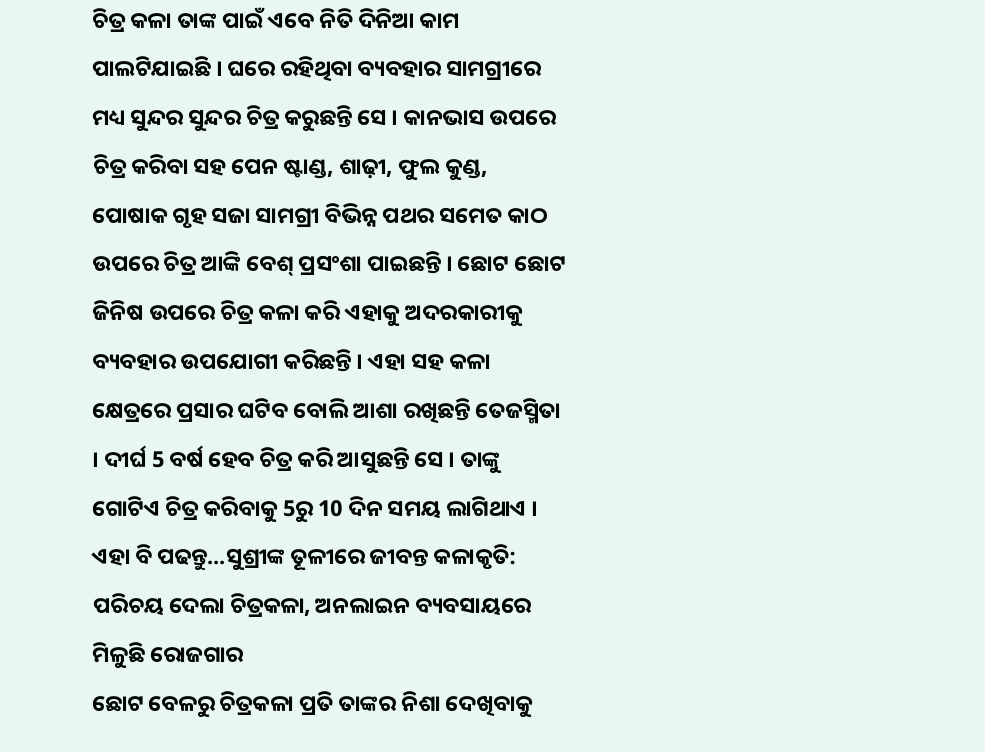ଚିତ୍ର କଳା ତାଙ୍କ ପାଇଁ ଏବେ ନିତି ଦିନିଆ କାମ ପାଲଟିଯାଇଛି । ଘରେ ରହିଥିବା ବ୍ୟବହାର ସାମଗ୍ରୀରେ ମଧ୍ୟ ସୁନ୍ଦର ସୁନ୍ଦର ଚିତ୍ର କରୁଛନ୍ତି ସେ । କାନଭାସ ଉପରେ ଚିତ୍ର କରିବା ସହ ପେନ ଷ୍ଟାଣ୍ଡ, ଶାଢ଼ୀ, ଫୁଲ କୁଣ୍ଡ, ପୋଷାକ ଗୃହ ସଜା ସାମଗ୍ରୀ ବିଭିନ୍ନ ପଥର ସମେତ କାଠ ଉପରେ ଚିତ୍ର ଆଙ୍କି ବେଶ୍ ପ୍ରସଂଶା ପାଇଛନ୍ତି । ଛୋଟ ଛୋଟ ଜିନିଷ ଉପରେ ଚିତ୍ର କଳା କରି ଏହାକୁ ଅଦରକାରୀକୁ ବ୍ୟବହାର ଉପଯୋଗୀ କରିଛନ୍ତି । ଏହା ସହ କଳା କ୍ଷେତ୍ରରେ ପ୍ରସାର ଘଟିବ ବୋଲି ଆଶା ରଖିଛନ୍ତି ତେଜସ୍ମିତା । ଦୀର୍ଘ 5 ବର୍ଷ ହେବ ଚିତ୍ର କରି ଆସୁଛନ୍ତି ସେ । ତାଙ୍କୁ ଗୋଟିଏ ଚିତ୍ର କରିବାକୁ 5ରୁ 10 ଦିନ ସମୟ ଲାଗିଥାଏ ।
ଏହା ବି ପଢନ୍ତୁ...ସୁଶ୍ରୀଙ୍କ ତୂଳୀରେ ଜୀବନ୍ତ କଳାକୃତି: ପରିଚୟ ଦେଲା ଚିତ୍ରକଳା, ଅନଲାଇନ ବ୍ୟବସାୟରେ ମିଳୁଛି ରୋଜଗାର
ଛୋଟ ବେଳରୁ ଚିତ୍ରକଳା ପ୍ରତି ତାଙ୍କର ନିଶା ଦେଖିବାକୁ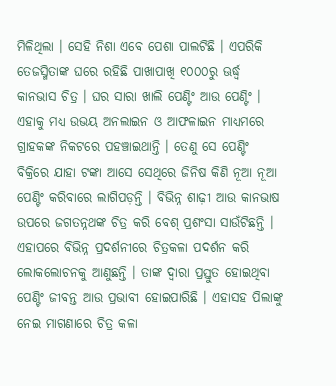ମିଳିଥିଲା । ସେହି ନିଶା ଏବେ ପେଶା ପାଲଟିଛି । ଏପରିକି ତେଜସ୍ମିତାଙ୍କ ଘରେ ରହିଛି ପାଖାପାଖି ୧୦୦୦ରୁ ଊର୍ଦ୍ଧ୍ବ କାନଭାସ ଚିତ୍ର । ଘର ସାରା ଖାଲି ପେଣ୍ଟିଂ ଆଉ ପେଣ୍ଟିଂ । ଏହାକୁ ମଧ୍ୟ ଉଭୟ ଅନଲାଇନ ଓ ଆଫଳାଇନ ମାଧ୍ୟମରେ ଗ୍ରାହକଙ୍କ ନିକଟରେ ପହଞ୍ଚାଇଥାନ୍ତି । ତେଣୁ ସେ ପେଣ୍ଟିଂ ବିକ୍ରିରେ ଯାହା ଟଙ୍କା ଆସେ ସେଥିରେ ଜିନିଷ କିଣି ନୂଆ ନୂଆ ପେଣ୍ଟିଂ କରିବାରେ ଲାଗିପଡ଼ନ୍ତି । ବିଭିନ୍ନ ଶାଢ଼ୀ ଆଉ କାନଭାଷ ଉପରେ ଜଗତନ୍ନଥଙ୍କ ଚିତ୍ର କରି ବେଶ୍ ପ୍ରଶଂସା ସାଉଁଟିଛନ୍ତି ।
ଏହାପରେ ବିଭିନ୍ନ ପ୍ରଦର୍ଶନୀରେ ଚିତ୍ରକଳା ପଦର୍ଶନ କରି ଲୋକଲୋଚନକୁ ଆଣୁଛନ୍ତି । ତାଙ୍କ ଦ୍ବାରା ପ୍ରସ୍ତୁତ ହୋଇଥିବା ପେଣ୍ଟିଂ ଜୀବନ୍ତ ଆଉ ପ୍ରଭାବୀ ହୋଇପାରିଛି । ଏହାସହ ପିଲାଙ୍କୁ ନେଇ ମାଗଣାରେ ଚିତ୍ର କଳା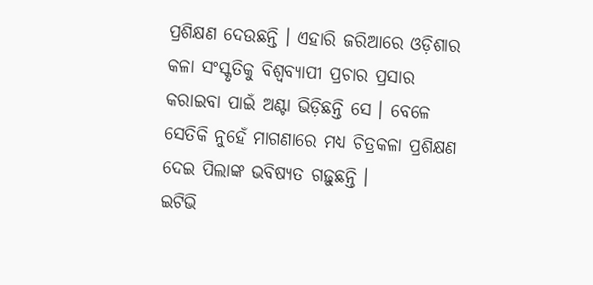ପ୍ରଶିକ୍ଷଣ ଦେଉଛନ୍ତି । ଏହାରି ଜରିଆରେ ଓଡ଼ିଶାର କଳା ସଂସ୍କୃତିକୁ ବିଶ୍ଵବ୍ୟାପୀ ପ୍ରଚାର ପ୍ରସାର କରାଇବା ପାଇଁ ଅଣ୍ଟା ଭିଡ଼ିଛନ୍ତି ସେ । ବେଳେ ସେତିକି ନୁହେଁ ମାଗଣାରେ ମଧ୍ୟ ଚିତ୍ରକଳା ପ୍ରଶିକ୍ଷଣ ଦେଇ ପିଲାଙ୍କ ଭବିଷ୍ୟତ ଗଢ଼ୁଛନ୍ତି ।
ଇଟିଭି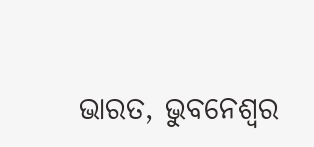ଭାରତ, ଭୁବନେଶ୍ବର